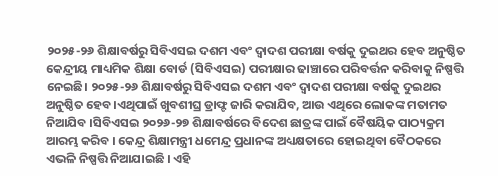୨୦୨୫-୨୬ ଶିକ୍ଷାବର୍ଷରୁ ସିବିଏସଇ ଦଶମ ଏବଂ ଦ୍ୱାଦଶ ପରୀକ୍ଷା ବର୍ଷକୁ ଦୁଇଥର ହେବ ଅନୁଷ୍ଠିତ
କେନ୍ଦ୍ରୀୟ ମାଧ୍ୟମିକ ଶିକ୍ଷା ବୋର୍ଡ (ସିବିଏସଇ) ପରୀକ୍ଷାର ଢାଞ୍ଚାରେ ପରିବର୍ତ୍ତନ କରିବାକୁ ନିଷ୍ପତ୍ତି ନେଇଛି। ୨୦୨୫-୨୬ ଶିକ୍ଷାବର୍ଷରୁ ସିବିଏସଇ ଦଶମ ଏବଂ ଦ୍ୱାଦଶ ପରୀକ୍ଷା ବର୍ଷକୁ ଦୁଇଥର ଅନୁଷ୍ଠିତ ହେବ।ଏଥିପାଇଁ ଖୁବଶୀଘ୍ର ଡ୍ରାଫ୍ଟ ଜାରି କରାଯିବ, ଆଉ ଏଥିରେ ଲୋକଙ୍କ ମତାମତ ନିଆଯିବ ।ସିବିଏସଇ ୨୦୨୬-୨୭ ଶିକ୍ଷାବର୍ଷରେ ବିଦେଶ ଛାତ୍ରଙ୍କ ପାଇଁ ବୈଷୟିକ ପାଠ୍ୟକ୍ରମ ଆରମ୍ଭ କରିବ । କେନ୍ଦ୍ର ଶିକ୍ଷାମନ୍ତ୍ରୀ ଧମେନ୍ଦ୍ର ପ୍ରଧାନଙ୍କ ଅଧ୍ୟକ୍ଷତାରେ ହୋଇଥିବା ବୈଠକରେ ଏଭଳି ନିଷ୍ପତ୍ତି ନିଆଯାଇଛି । ଏହି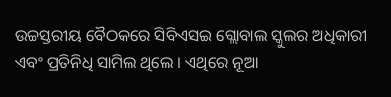ଉଚ୍ଚସ୍ତରୀୟ ବୈଠକରେ ସିବିଏସଇ ଗ୍ଲୋବାଲ ସ୍କୁଲର ଅଧିକାରୀ ଏବଂ ପ୍ରତିନିଧି ସାମିଲ ଥିଲେ । ଏଥିରେ ନୂଆ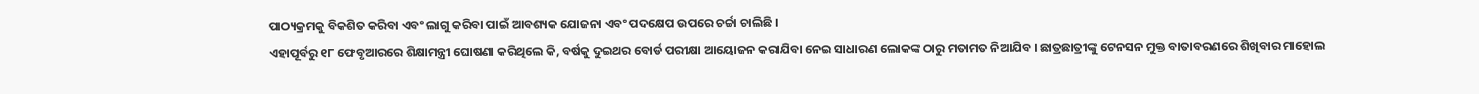ପାଠ୍ୟକ୍ରମକୁ ବିକଶିତ କରିବା ଏବଂ ଲାଗୁ କରିବା ପାଇଁ ଆବଶ୍ୟକ ଯୋଜନା ଏବଂ ପଦକ୍ଷେପ ଉପରେ ଚର୍ଚ୍ଚା ଚାଲିଛି ।
ଏହାପୂର୍ବରୁ ୧୮ ଫେବୃଆରରେ ଶିକ୍ଷାମନ୍ତ୍ରୀ ଘୋଷଣା କରିଥିଲେ କି, ବର୍ଷକୁ ଦୁଇଥର ବୋର୍ଡ ପରୀକ୍ଷା ଆୟୋଜନ କରାଯିବା ନେଇ ସାଧାରଣ ଲୋକଙ୍କ ଠାରୁ ମତାମତ ନିଆଯିବ । ଛାତ୍ରଛାତ୍ରୀଙ୍କୁ ଟେନସନ ମୁକ୍ତ ବାତାବରଣରେ ଶିଖିବାର ମାହୋଲ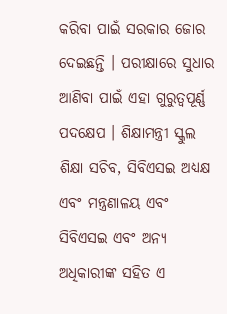କରିବା ପାଇଁ ସରକାର ଜୋର ଦେଇଛନ୍ତି । ପରୀକ୍ଷାରେ ସୁଧାର ଆଣିବା ପାଇଁ ଏହା ଗୁରୁତ୍ବପୂର୍ଣ୍ଣ ପଦକ୍ଷେପ । ଶିକ୍ଷାମନ୍ତ୍ରୀ ସ୍କୁଲ ଶିକ୍ଷା ସଚିବ, ସିବିଏସଇ ଅଧ୍ୟକ୍ଷ ଏବଂ ମନ୍ତ୍ରଣାଳୟ ଏବଂ ସିବିଏସଇ ଏବଂ ଅନ୍ୟ ଅଧିକାରୀଙ୍କ ସହିତ ଏ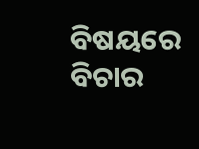ବିଷୟରେ ବିଚାର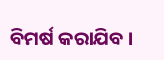ବିମର୍ଷ କରାଯିବ ।